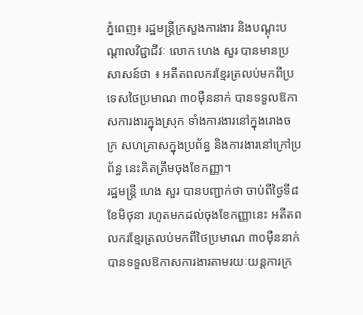ភ្នំពេញ៖ រដ្ឋមន្ត្រីក្រសួងការងារ និងបណ្ដុះបណ្ដាលវិជ្ជាជីវៈ លោក ហេង សួរ បានមានប្រសាសន៍ថា ៖ អតីតពលករខ្មែរត្រលប់មកពីប្រទេសថៃប្រមាណ ៣០ម៉ឺននាក់ បានទទួលឱកាសការងារក្នុងស្រុក ទាំងការងារនៅក្នុងរោងចក្រ សហគ្រាសក្នុងប្រព័ន្ធ និងការងារនៅក្រៅប្រព័ន្ធ នេះគិតត្រឹមចុងខែកញ្ញា។
រដ្ឋមន្ត្រី ហេង សួរ បានបញ្ជាក់ថា ចាប់ពីថ្ងៃទី៨ ខែមិថុនា រហូតមកដល់ចុងខែកញ្ញានេះ អតីតពលករខ្មែរត្រលប់មកពីថៃប្រមាណ ៣០ម៉ឺននាក់ បានទទួលឱកាសការងារតាមរយៈយន្ដការក្រ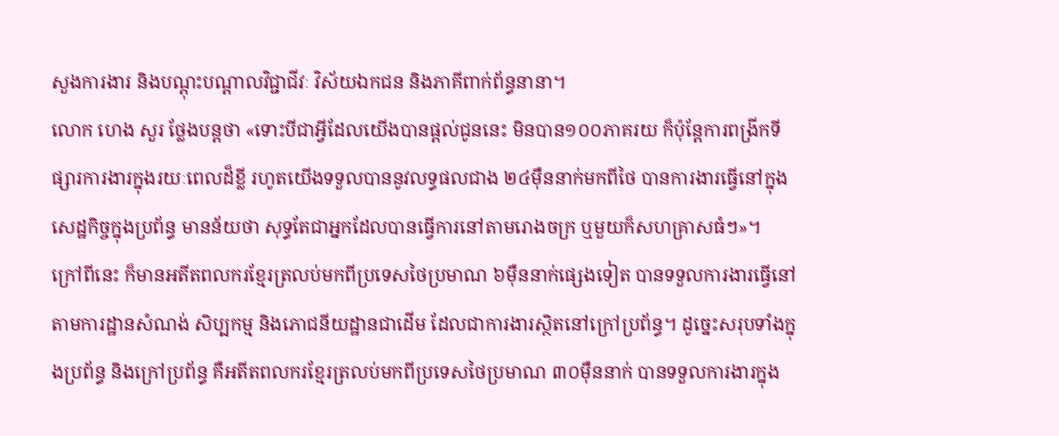សួងការងារ និងបណ្ដុះបណ្ដាលវិជ្ជាជីវៈ វិស័យឯកជន និងភាគីពាក់ព័ន្ធនានា។
លោក ហេង សួរ ថ្លែងបន្តថា «ទោះបីជាអ្វីដែលយើងបានផ្ដល់ជូននេះ មិនបាន១០០ភាគរយ ក៏ប៉ុន្តែការពង្រីកទីផ្សារការងារក្នុងរយៈពេលដ៏ខ្លី រហូតយើងទទួលបាននូវលទ្ធផលជាង ២៤ម៉ឺននាក់មកពីថៃ បានការងារធ្វើនៅក្នុងសេដ្ឋកិច្ចក្នុងប្រព័ន្ធ មានន័យថា សុទ្ធតែជាអ្នកដែលបានធ្វើការនៅតាមរោងចក្រ ឬមួយក៏សហគ្រាសធំៗ»។
ក្រៅពីនេះ ក៏មានអតីតពលករខ្មែរត្រលប់មកពីប្រទេសថៃប្រមាណ ៦ម៉ឺននាក់ផ្សេងទៀត បានទទួលការងារធ្វើនៅតាមការដ្ឋានសំណង់ សិប្បកម្ម និងភោជនីយដ្ឋានជាដើម ដែលជាការងារស្ថិតនៅក្រៅប្រព័ន្ធ។ ដូច្នេះសរុបទាំងក្នុងប្រព័ន្ធ និងក្រៅប្រព័ន្ធ គឺអតីតពលករខ្មែរត្រលប់មកពីប្រទេសថៃប្រមាណ ៣០ម៉ឺននាក់ បានទទួលការងារក្នុង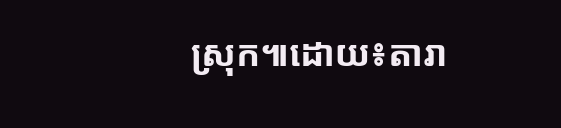ស្រុក៕ដោយ៖តារា